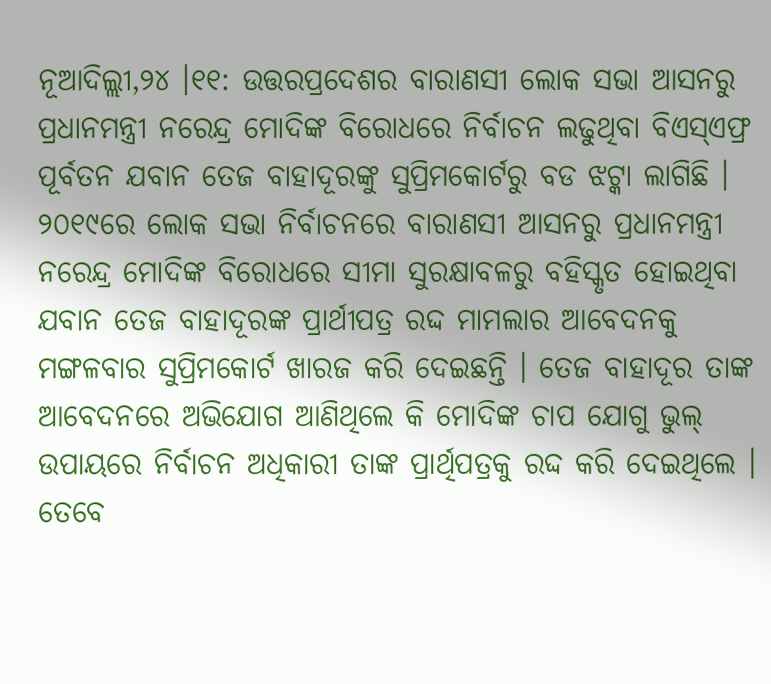ନୂଆଦିଲ୍ଲୀ,୨୪ ।୧୧: ଉତ୍ତରପ୍ରଦେଶର ବାରାଣସୀ ଲୋକ ସଭା ଆସନରୁ ପ୍ରଧାନମନ୍ତ୍ରୀ ନରେନ୍ଦ୍ର ମୋଦିଙ୍କ ବିରୋଧରେ ନିର୍ବାଚନ ଲଢୁଥିବା ବିଏସ୍ଏଫ୍ର ପୂର୍ବତନ ଯବାନ ତେଜ ବାହାଦୂରଙ୍କୁ ସୁପ୍ରିମକୋର୍ଟରୁ ବଡ ଝଟ୍କା ଲାଗିଛି । ୨୦୧୯ରେ ଲୋକ ସଭା ନିର୍ବାଚନରେ ବାରାଣସୀ ଆସନରୁ ପ୍ରଧାନମନ୍ତ୍ରୀ ନରେନ୍ଦ୍ର ମୋଦିଙ୍କ ବିରୋଧରେ ସୀମା ସୁରକ୍ଷାବଳରୁ ବହିସ୍କୃତ ହୋଇଥିବା ଯବାନ ତେଜ ବାହାଦୂରଙ୍କ ପ୍ରାର୍ଥୀପତ୍ର ରଦ୍ଦ ମାମଲାର ଆବେଦନକୁ ମଙ୍ଗଳବାର ସୁପ୍ରିମକୋର୍ଟ ଖାରଜ କରି ଦେଇଛନ୍ତି । ତେଜ ବାହାଦୂର ତାଙ୍କ ଆବେଦନରେ ଅଭିଯୋଗ ଆଣିଥିଲେ କି ମୋଦିଙ୍କ ଚାପ ଯୋଗୁ ଭୁଲ୍ ଉପାୟରେ ନିର୍ବାଚନ ଅଧିକାରୀ ତାଙ୍କ ପ୍ରାର୍ଥିପତ୍ରକୁ ରଦ୍ଦ କରି ଦେଇଥିଲେ । ତେବେ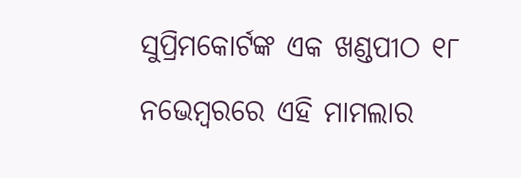ସୁପ୍ରିମକୋର୍ଟଙ୍କ ଏକ ଖଣ୍ଡପୀଠ ୧୮ ନଭେମ୍ବରରେ ଏହି ମାମଲାର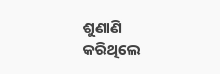ଶୁଣାଣି କରିଥିଲେ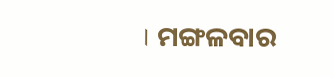। ମଙ୍ଗଳବାର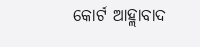କୋର୍ଟ ଆହ୍ଲାବାଦ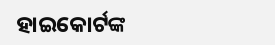ହାଇକୋର୍ଟଙ୍କ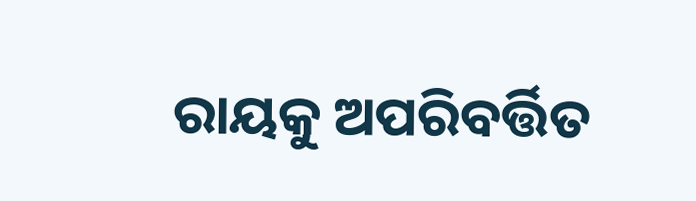ରାୟକୁ ଅପରିବର୍ତ୍ତିତ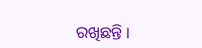ରଖିଛନ୍ତି ।